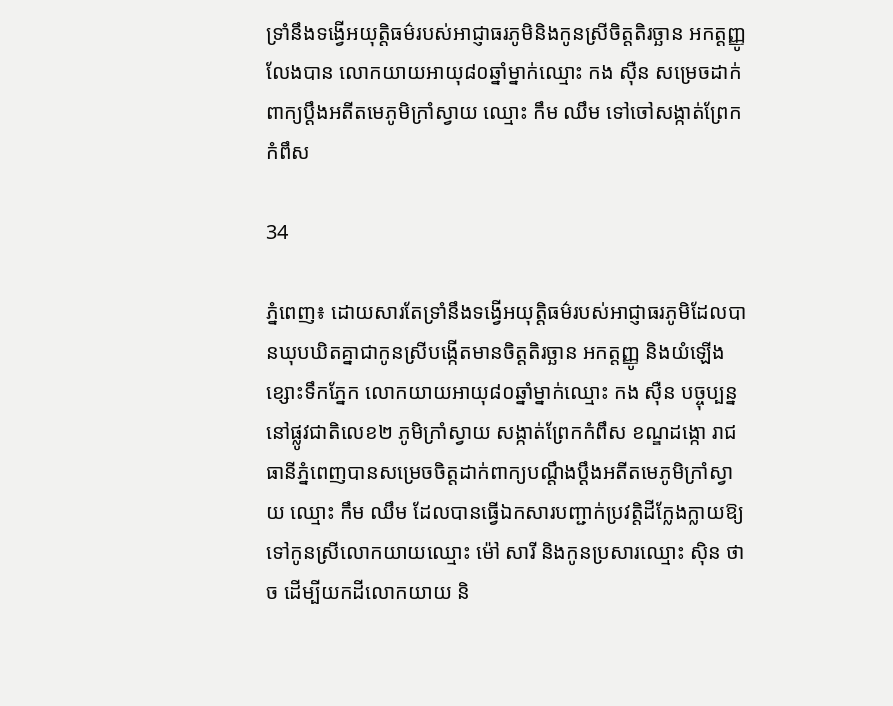ទ្រាំនឹងទង្វើអយុត្តិធម៌របស់អាជ្ញាធរភូមិនិងកូនស្រីចិត្តតិរច្ឆាន អកត្តញ្ញូ លែងបាន លោកយាយអាយុ៨០ឆ្នាំម្នាក់ឈ្មោះ កង ស៊ឺន សម្រេចដាក់ពាក្យប្ដឹងអតីតមេភូមិក្រាំស្វាយ ឈ្មោះ កឹម ឈឹម ទៅចៅសង្កាត់ព្រែកកំពឹស

34

ភ្នំពេញ៖ ដោយសារតែទ្រាំនឹងទង្វើអយុត្តិធម៌របស់អាជ្ញាធរភូមិដែលបានឃុបឃិតគ្នាជាកូនស្រីបង្កើតមានចិត្តតិរច្ឆាន អកត្តញ្ញូ និងយំឡើងខ្សោះទឹកភ្នែក លោកយាយអាយុ៨០ឆ្នាំម្នាក់ឈ្មោះ កង ស៊ឺន បច្ចុប្បន្ននៅផ្លូវជាតិលេខ២ ភូមិក្រាំស្វាយ សង្កាត់ព្រែកកំពឹស ខណ្ឌដង្កោ រាជធានីភ្នំពេញបានសម្រេចចិត្តដាក់ពាក្យបណ្ដឹងប្ដឹងអតីតមេភូមិក្រាំស្វាយ ឈ្មោះ កឹម ឈឹម ដែលបានធ្វើឯកសារបញ្ជាក់ប្រវត្តិដីក្លែងក្លាយឱ្យទៅកូនស្រីលោកយាយឈ្មោះ ម៉ៅ សារី និងកូនប្រសារឈ្មោះ ស៊ិន ថាច ដើម្បីយកដីលោកយាយ និ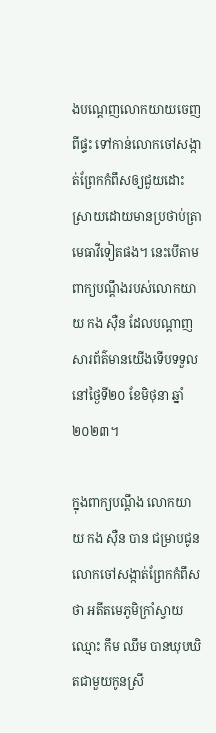ងបណ្តេញលោកយាយចេញពីផ្ទះ ទៅកាន់លោកចៅសង្កាត់ព្រែកកំពឹសឲ្យជួយដោះស្រាយដោយមានប្រថាប់ត្រាមេធាវីទៀតផង។ នេះបើតាមពាក្យបណ្តឹងរបស់លោកយាយ កង ស៊ឺន ដែលបណ្ដាញសារព័ត៌មានយើងទើបទទួលនៅថ្ងៃទី២០ ខែមិថុនា ឆ្នាំ២០២៣។

ក្នុងពាក្យបណ្តឹង លោកយាយ កង ស៊ឺន បាន ជម្រាបជូនលោកចៅសង្កាត់ព្រែកកំពឹសថា អតីតមេភូមិក្រាំស្វាយ ឈ្មោះ កឹម ឈឹម បានឃុបឃិតជាមួយកូនស្រី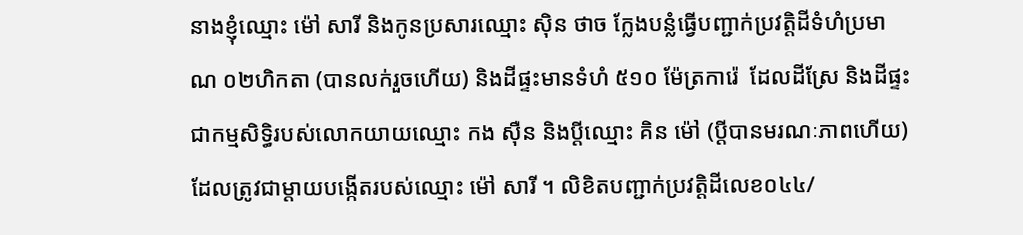នាងខ្ញុំឈ្មោះ ម៉ៅ សារី និងកូនប្រសារឈ្មោះ ស៊ិន ថាច ក្លែងបន្លំធ្វើបញ្ជាក់ប្រវត្តិដីទំហំប្រមាណ ០២ហិកតា (បានលក់រួចហើយ) និងដីផ្ទះមានទំហំ ៥១០ ម៉ែត្រការ៉េ  ដែលដីស្រែ និងដីផ្ទះជាកម្មសិទិ្ធរបស់លោកយាយឈ្មោះ កង ស៊ឺន និងប្តីឈ្មោះ គិន ម៉ៅ (ប្តីបានមរណៈភាពហើយ) ដែលត្រូវជាម្តាយបង្កើតរបស់ឈ្មោះ ម៉ៅ សារី ។ លិខិតបញ្ជាក់ប្រវត្តិដីលេខ០៤៤/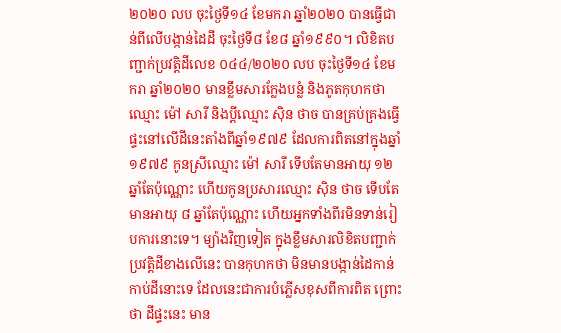២០២០ លប ចុះថ្ងៃទី១៤ ខែមករា ឆ្នាំ២០២០ បានធ្វើជាន់ពីលើបង្កាន់ដៃដី ចុះថ្ងៃទី៨ ខែ៨ ឆ្នាំ១៩៩០។ លិខិតបញ្ជាក់ប្រវត្តិដីលេខ ០៤៤/២០២០ លប ចុះថ្ងៃទី១៤ ខែមករា ឆ្នាំ២០២០ មានខ្លឹមសារក្លែងបន្លំ និងភូតកុហកថា ឈ្មោះ ម៉ៅ សារី និងប្តីឈ្មោះ ស៊ិន ថាច បានគ្រប់គ្រងធ្វើផ្ទះនៅលើដីនេះតាំងពីឆ្នាំ១៩៧៩ ដែលការពិតនៅក្នុងឆ្នាំ១៩៧៩ កូនស្រីឈ្មោះ ម៉ៅ សារី ទើបតែមានអាយុ ១២ ឆ្នាំតែប៉ុណ្ណោះ ហើយកូនប្រសារឈ្មោះ ស៊ិន ថាច ទើបតែមានអាយុ ៨ ឆ្នាំតែប៉ុណ្ណោះ ហើយអ្នកទាំងពីរមិនទាន់រៀបការនោះទេ។ ម្យ៉ាងវិញទៀត ក្នុងខ្លឹមសារលិខិតបញ្ជាក់ប្រវត្តិដីខាងលើនេះ បានកុហកថា មិនមានបង្កាន់ដៃកាន់កាប់ដីនោះទេ ដែលនេះជាការបំភ្លើសខុសពីការពិត ព្រោះថា ដីផ្ទះនេះ មាន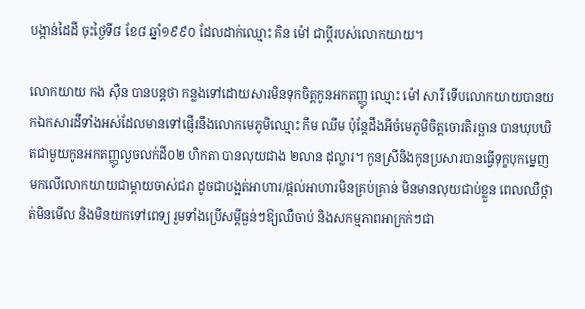បង្កាន់ដៃដី ចុះថ្ងៃទី៨ ខែ៨ ឆ្នាំ១៩៩០ ដែលដាក់ឈ្មោះ គិន ម៉ៅ ជាប្តីរបស់លោកយាយ។

លោកយាយ កង ស៊ឺន បានបន្តថា កន្លងទៅដោយសារមិនទុកចិត្តកូនអកតញ្ញូ ឈ្មោះ ម៉ៅ សារី ទើបលោកយាយបានយកឯកសារដីទាំងអស់ដែលមានទៅផ្ញើរនឹងលោកមេភូមិឈ្មោះ កឹម ឈឹម ប៉ុន្តែដឹងអីចំមេភូមិចិត្តចោរតិរច្ឆាន បានឃុបឃិតជាមួយកូនអកតញ្ញូលួចលក់ដី០២ ហិកតា បានលុយជាង ២លាន ដុល្លារ។ កូនស្រីនិងកូនប្រសារបានធ្វើទុក្ខបុកម្នេញមកលើលោកយាយជាម្តាយចាស់ជរា ដូចជាបង្អត់អាហារ/ផ្តល់អាហារមិនគ្រប់គ្រាន់ មិនមានលុយជាប់ខ្លួន ពេលឈឺថ្កាត់មិនមើល និងមិនយកទៅពេទ្យ រួមទាំងប្រើសម្តីធ្ងន់ៗឱ្យឈឺចាប់ និងសកម្មភាពអាក្រក់ៗជា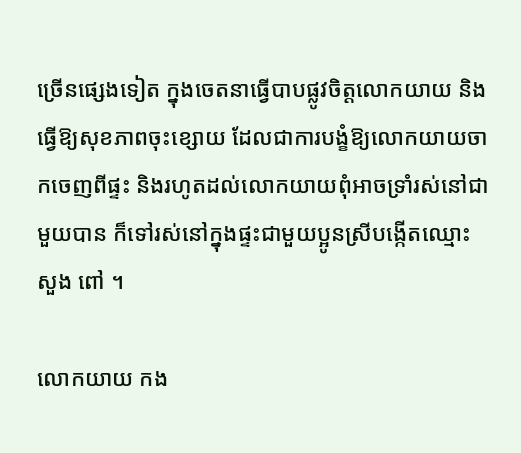ច្រើនផ្សេងទៀត ក្នុងចេតនាធ្វើបាបផ្លូវចិត្តលោកយាយ និងធ្វើឱ្យសុខភាពចុះខ្សោយ ដែលជាការបង្ខំឱ្យលោកយាយចាកចេញពីផ្ទះ និងរហូតដល់លោកយាយពុំអាចទ្រាំរស់នៅជាមួយបាន ក៏ទៅរស់នៅក្នុងផ្ទះជាមួយប្អូនស្រីបង្កើតឈ្មោះ សួង ពៅ ។

លោកយាយ កង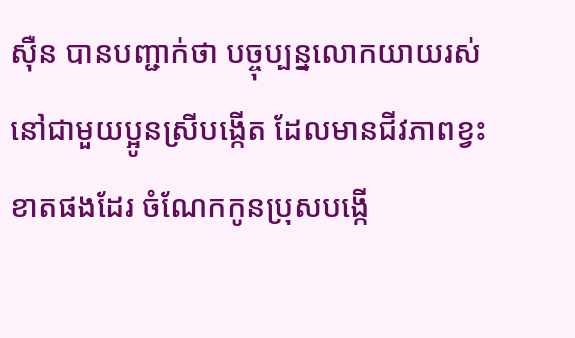ស៊ឺន បានបញ្ជាក់ថា បច្ចុប្បន្នលោកយាយរស់នៅជាមួយប្អូនស្រីបង្កើត ដែលមានជីវភាពខ្វះខាតផងដែរ ចំណែកកូនប្រុសបង្កើ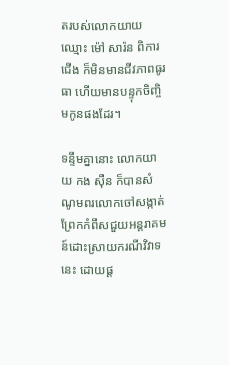តរបស់លោកយាយឈ្មោះ ម៉ៅ សារ៉ន ពិការជើង ក៏មិនមានជីវភាពធូរធា ហើយមានបន្ទុកចិញ្ចិមកូនផងដែរ។

ទន្ទឹមគ្នានោះ លោកយាយ កង ស៊ឺន ក៏បានសំណូមពរលោកចៅសង្កាត់ព្រែកកំពឹសជួយអន្តរាគមន៍ដោះស្រាយករណីវិវាទនេះ ដោយផ្ត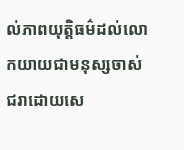ល់ភាពយុត្តិធម៌ដល់លោកយាយជាមនុស្សចាស់ជរាដោយសេ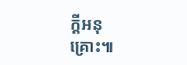ក្តីអនុគ្រោះ៕